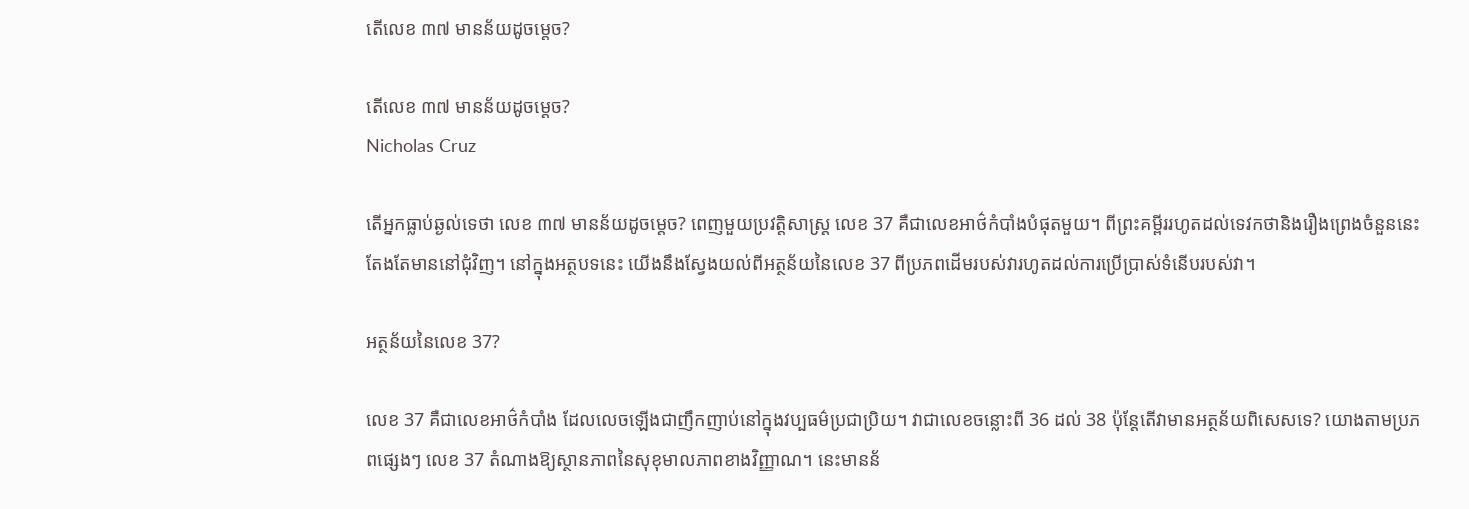តើលេខ ៣៧ មានន័យដូចម្តេច?

តើលេខ ៣៧ មានន័យដូចម្តេច?
Nicholas Cruz

តើអ្នកធ្លាប់ឆ្ងល់ទេថា លេខ ៣៧ មានន័យដូចម្តេច? ពេញមួយប្រវត្តិសាស្រ្ត លេខ 37 គឺជាលេខអាថ៌កំបាំងបំផុតមួយ។ ពីព្រះគម្ពីររហូតដល់ទេវកថានិងរឿងព្រេងចំនួននេះតែងតែមាននៅជុំវិញ។ នៅក្នុងអត្ថបទនេះ យើងនឹងស្វែងយល់ពីអត្ថន័យនៃលេខ 37 ពីប្រភពដើមរបស់វារហូតដល់ការប្រើប្រាស់ទំនើបរបស់វា។

អត្ថន័យនៃលេខ 37?

លេខ 37 គឺជាលេខអាថ៌កំបាំង ដែលលេចឡើងជាញឹកញាប់នៅក្នុងវប្បធម៌ប្រជាប្រិយ។ វាជាលេខចន្លោះពី 36 ដល់ 38 ប៉ុន្តែតើវាមានអត្ថន័យពិសេសទេ? យោងតាមប្រភពផ្សេងៗ លេខ 37 តំណាងឱ្យស្ថានភាពនៃសុខុមាលភាពខាងវិញ្ញាណ។ នេះមានន័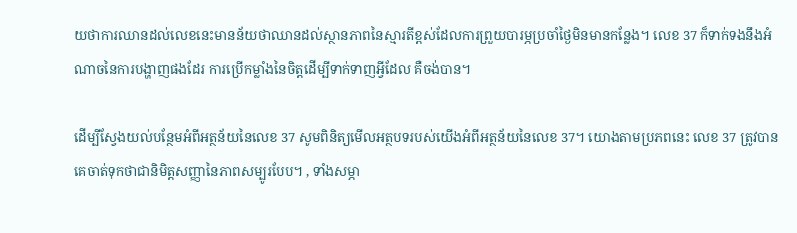យថាការឈានដល់លេខនេះមានន័យថាឈានដល់ស្ថានភាពនៃស្មារតីខ្ពស់ដែលការព្រួយបារម្ភប្រចាំថ្ងៃមិនមានកន្លែង។ លេខ 37 ក៏ទាក់ទងនឹងអំណាចនៃការបង្ហាញផងដែរ ការប្រើកម្លាំងនៃចិត្តដើម្បីទាក់ទាញអ្វីដែល គឺចង់បាន។

ដើម្បីស្វែងយល់បន្ថែមអំពីអត្ថន័យនៃលេខ 37 សូមពិនិត្យមើលអត្ថបទរបស់យើងអំពីអត្ថន័យនៃលេខ 37។ យោងតាមប្រភពនេះ លេខ 37 ត្រូវបានគេចាត់ទុកថាជានិមិត្តសញ្ញានៃភាពសម្បូរបែប។ , ទាំងសម្ភា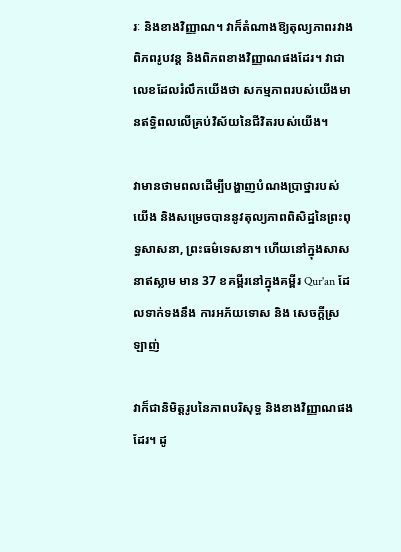រៈ និងខាងវិញ្ញាណ។ វាក៏តំណាងឱ្យតុល្យភាពរវាងពិភពរូបវន្ត និងពិភពខាងវិញ្ញាណផងដែរ។ វាជាលេខដែលរំលឹកយើងថា សកម្មភាពរបស់យើងមានឥទ្ធិពលលើគ្រប់វិស័យនៃជីវិតរបស់យើង។

វាមានថាមពលដើម្បីបង្ហាញបំណងប្រាថ្នារបស់យើង និងសម្រេចបាននូវតុល្យភាពពិសិដ្ឋនៃព្រះពុទ្ធសាសនា, ព្រះធម៌ទេសនា។ ហើយនៅក្នុងសាសនាឥស្លាម មាន 37 ខគម្ពីរនៅក្នុងគម្ពីរ Qur'an ដែលទាក់ទងនឹង ការអភ័យទោស និង សេចក្ដីស្រឡាញ់

វាក៏ជានិមិត្តរូបនៃភាពបរិសុទ្ធ និងខាងវិញ្ញាណផងដែរ។ ដូ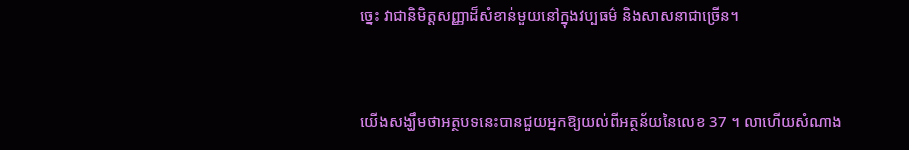ច្នេះ វាជានិមិត្តសញ្ញាដ៏សំខាន់មួយនៅក្នុងវប្បធម៌ និងសាសនាជាច្រើន។


យើងសង្ឃឹមថាអត្ថបទនេះបានជួយអ្នកឱ្យយល់ពីអត្ថន័យនៃលេខ 37 ។ លាហើយសំណាង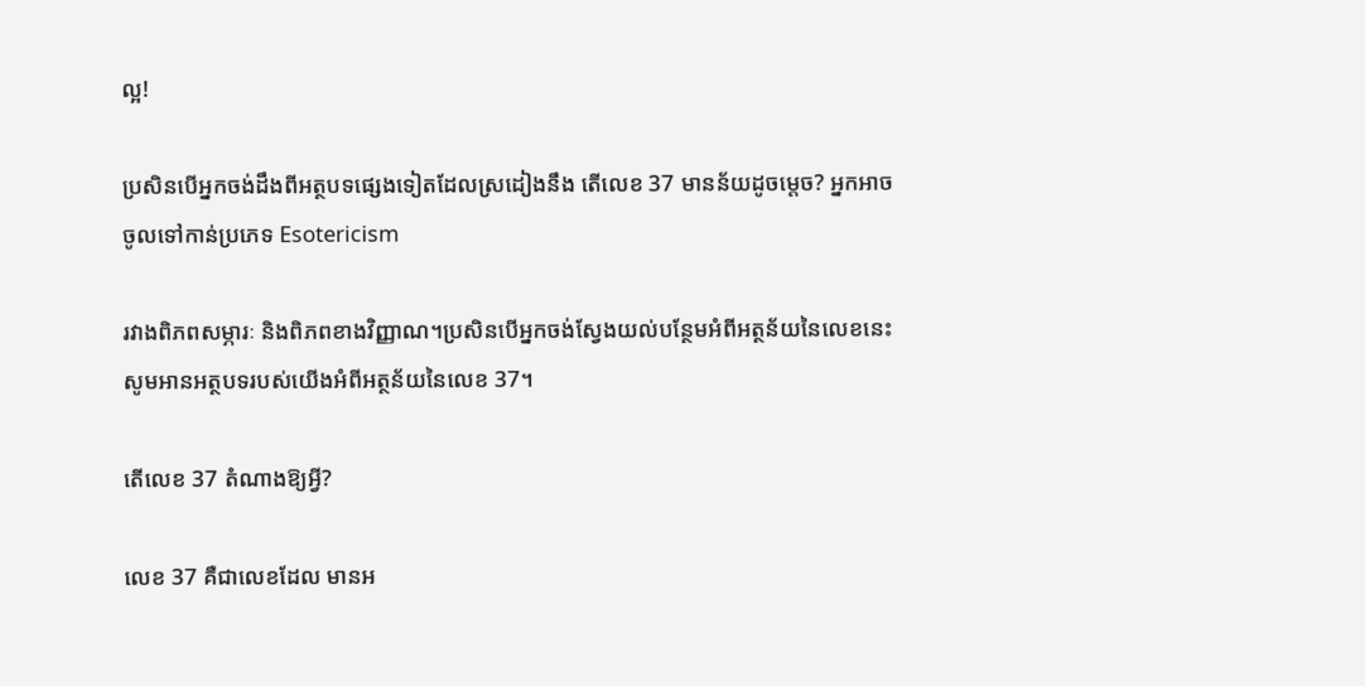ល្អ!

ប្រសិនបើអ្នកចង់ដឹងពីអត្ថបទផ្សេងទៀតដែលស្រដៀងនឹង តើលេខ 37 មានន័យដូចម្តេច? អ្នកអាចចូលទៅកាន់ប្រភេទ Esotericism

រវាងពិភពសម្ភារៈ និងពិភពខាងវិញ្ញាណ។ប្រសិនបើអ្នកចង់ស្វែងយល់បន្ថែមអំពីអត្ថន័យនៃលេខនេះ សូមអានអត្ថបទរបស់យើងអំពីអត្ថន័យនៃលេខ 37។

តើលេខ 37 តំណាងឱ្យអ្វី?

លេខ 37 គឺជាលេខដែល មានអ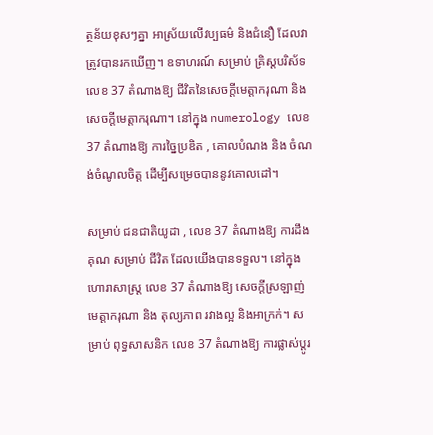ត្ថន័យខុសៗគ្នា អាស្រ័យលើវប្បធម៌ និងជំនឿ ដែលវាត្រូវបានរកឃើញ។ ឧទាហរណ៍ សម្រាប់ គ្រិស្តបរិស័ទ លេខ 37 តំណាងឱ្យ ជីវិតនៃសេចក្តីមេត្តាករុណា និងសេចក្តីមេត្តាករុណា។ នៅក្នុង numerology លេខ 37 តំណាងឱ្យ ការច្នៃប្រឌិត , គោលបំណង និង ចំណង់ចំណូលចិត្ត ដើម្បីសម្រេចបាននូវគោលដៅ។

សម្រាប់ ជនជាតិយូដា , លេខ 37 តំណាងឱ្យ ការដឹងគុណ សម្រាប់ ជីវិត ដែលយើងបានទទួល។ នៅក្នុង ហោរាសាស្រ្ត លេខ 37 តំណាងឱ្យ សេចក្តីស្រឡាញ់ មេត្តាករុណា និង តុល្យភាព រវាងល្អ និងអាក្រក់។ សម្រាប់ ពុទ្ធសាសនិក លេខ 37 តំណាងឱ្យ ការផ្លាស់ប្តូរ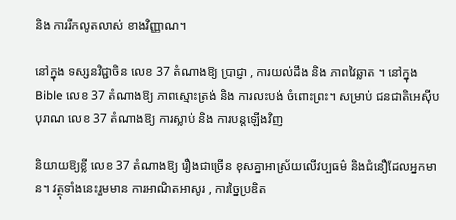និង ការរីកលូតលាស់ ខាងវិញ្ញាណ។

នៅក្នុង ទស្សនវិជ្ជាចិន លេខ 37 តំណាងឱ្យ ប្រាជ្ញា , ការយល់ដឹង និង ភាពវៃឆ្លាត ។ នៅក្នុង Bible លេខ 37 តំណាងឱ្យ ភាពស្មោះត្រង់ និង ការលះបង់ ចំពោះព្រះ។ សម្រាប់ ជនជាតិអេស៊ីបបុរាណ លេខ 37 តំណាងឱ្យ ការស្លាប់ និង ការបន្តឡើងវិញ

និយាយឱ្យខ្លី លេខ 37 តំណាងឱ្យ រឿងជាច្រើន ខុសគ្នាអាស្រ័យលើវប្បធម៌ និងជំនឿដែលអ្នកមាន។ វត្ថុទាំងនេះរួមមាន ការអាណិតអាសូរ , ការច្នៃប្រឌិត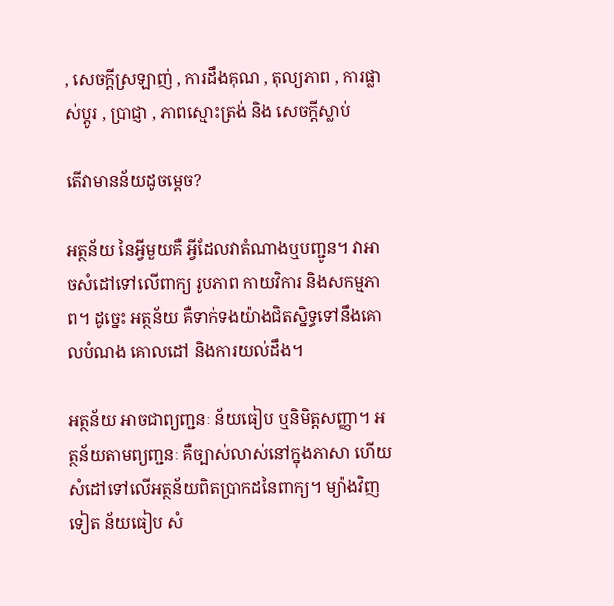, សេចក្តីស្រឡាញ់ , ការដឹងគុណ , តុល្យភាព , ការផ្លាស់ប្តូរ , ប្រាជ្ញា , ភាពស្មោះត្រង់ និង សេចក្តីស្លាប់

តើវាមានន័យដូចម្តេច?

អត្ថន័យ នៃអ្វីមួយគឺ អ្វីដែលវាតំណាងឬបញ្ជូន។ វាអាចសំដៅទៅលើពាក្យ រូបភាព កាយវិការ និងសកម្មភាព។ ដូច្នេះ អត្ថន័យ គឺទាក់ទងយ៉ាងជិតស្និទ្ធទៅនឹងគោលបំណង គោលដៅ និងការយល់ដឹង។

អត្ថន័យ អាចជាព្យញ្ជនៈ ន័យធៀប ឬនិមិត្តសញ្ញា។ អត្ថន័យតាមព្យញ្ជនៈ គឺច្បាស់លាស់នៅក្នុងភាសា ហើយសំដៅទៅលើអត្ថន័យពិតប្រាកដនៃពាក្យ។ ម្យ៉ាងវិញទៀត ន័យធៀប សំ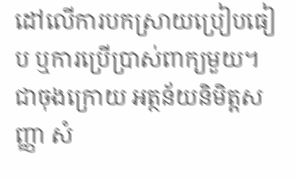ដៅលើការបកស្រាយប្រៀបធៀប ឬការប្រើប្រាស់ពាក្យមួយ។ ជាចុងក្រោយ អត្ថន័យនិមិត្តសញ្ញា សំ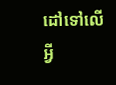ដៅទៅលើអ្វី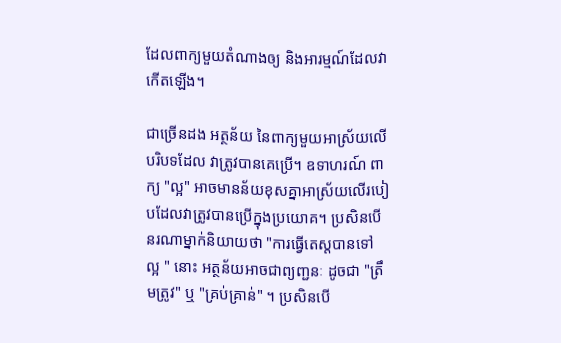ដែលពាក្យមួយតំណាងឲ្យ និងអារម្មណ៍ដែលវាកើតឡើង។

ជាច្រើនដង អត្ថន័យ នៃពាក្យមួយអាស្រ័យលើបរិបទដែល វាត្រូវបានគេប្រើ។ ឧទាហរណ៍ ពាក្យ "ល្អ" អាចមានន័យខុសគ្នាអាស្រ័យលើរបៀបដែលវាត្រូវបានប្រើក្នុងប្រយោគ។ ប្រសិនបើនរណាម្នាក់និយាយថា "ការធ្វើតេស្តបានទៅ ល្អ " នោះ អត្ថន័យអាចជាព្យញ្ជនៈ ដូចជា "ត្រឹមត្រូវ" ឬ "គ្រប់គ្រាន់" ។ ប្រសិនបើ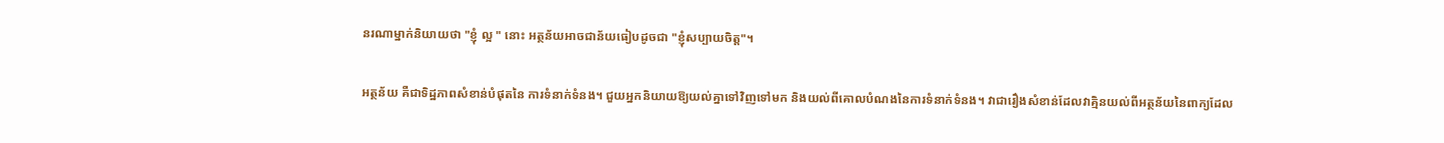នរណាម្នាក់និយាយថា "ខ្ញុំ ល្អ " នោះ អត្ថន័យអាចជាន័យធៀបដូចជា "ខ្ញុំសប្បាយចិត្ត"។

អត្ថន័យ គឺជាទិដ្ឋភាពសំខាន់បំផុតនៃ ការទំនាក់ទំនង។ ជួយអ្នកនិយាយឱ្យយល់គ្នាទៅវិញទៅមក និងយល់ពីគោលបំណងនៃការទំនាក់ទំនង។ វាជារឿងសំខាន់ដែលវាគ្មិនយល់ពីអត្ថន័យនៃពាក្យដែល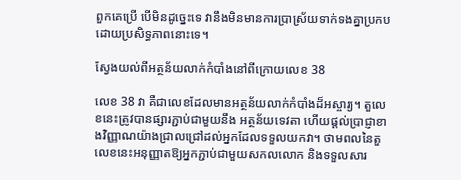ពួកគេប្រើ បើមិនដូច្នេះទេ វានឹងមិនមានការប្រាស្រ័យទាក់ទងគ្នាប្រកបដោយប្រសិទ្ធភាពនោះទេ។

ស្វែងយល់ពីអត្ថន័យលាក់កំបាំងនៅពីក្រោយលេខ 38

លេខ 38 វា គឺជាលេខដែលមានអត្ថន័យលាក់កំបាំងដ៏អស្ចារ្យ។ តួលេខនេះត្រូវបានផ្សារភ្ជាប់ជាមួយនឹង អត្ថន័យទេវតា ហើយផ្តល់ប្រាជ្ញាខាងវិញ្ញាណយ៉ាងជ្រាលជ្រៅដល់អ្នកដែលទទួលយកវា។ ថាមពលនៃតួលេខនេះអនុញ្ញាតឱ្យអ្នកភ្ជាប់ជាមួយសកលលោក និងទទួលសារ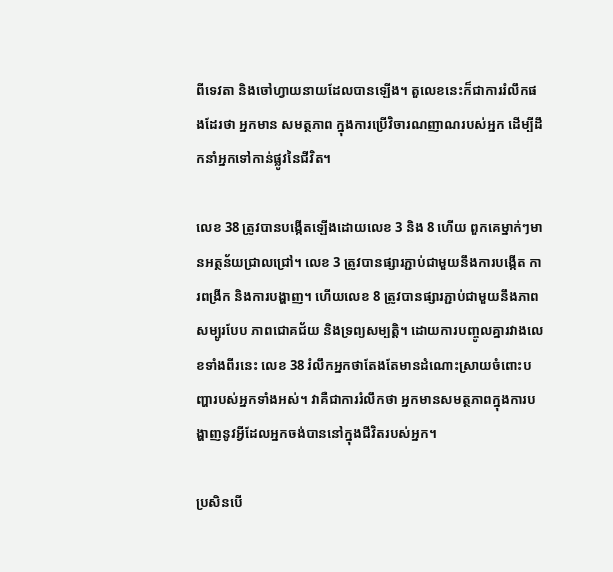ពីទេវតា និងចៅហ្វាយនាយដែលបានឡើង។ តួលេខនេះក៏ជាការរំលឹកផងដែរថា អ្នកមាន សមត្ថភាព ក្នុងការប្រើវិចារណញាណរបស់អ្នក ដើម្បីដឹកនាំអ្នកទៅកាន់ផ្លូវនៃជីវិត។

លេខ 38 ត្រូវបានបង្កើតឡើងដោយលេខ 3 និង 8 ហើយ ពួកគេម្នាក់ៗមានអត្ថន័យជ្រាលជ្រៅ។ លេខ 3 ត្រូវបានផ្សារភ្ជាប់ជាមួយនឹងការបង្កើត ការពង្រីក និងការបង្ហាញ។ ហើយលេខ 8 ត្រូវបានផ្សារភ្ជាប់ជាមួយនឹងភាពសម្បូរបែប ភាពជោគជ័យ និងទ្រព្យសម្បត្តិ។ ដោយការបញ្ចូលគ្នារវាងលេខទាំងពីរនេះ លេខ 38 រំលឹកអ្នកថាតែងតែមានដំណោះស្រាយចំពោះបញ្ហារបស់អ្នកទាំងអស់។ វាគឺជាការរំលឹកថា អ្នកមានសមត្ថភាពក្នុងការបង្ហាញនូវអ្វីដែលអ្នកចង់បាននៅក្នុងជីវិតរបស់អ្នក។

ប្រសិនបើ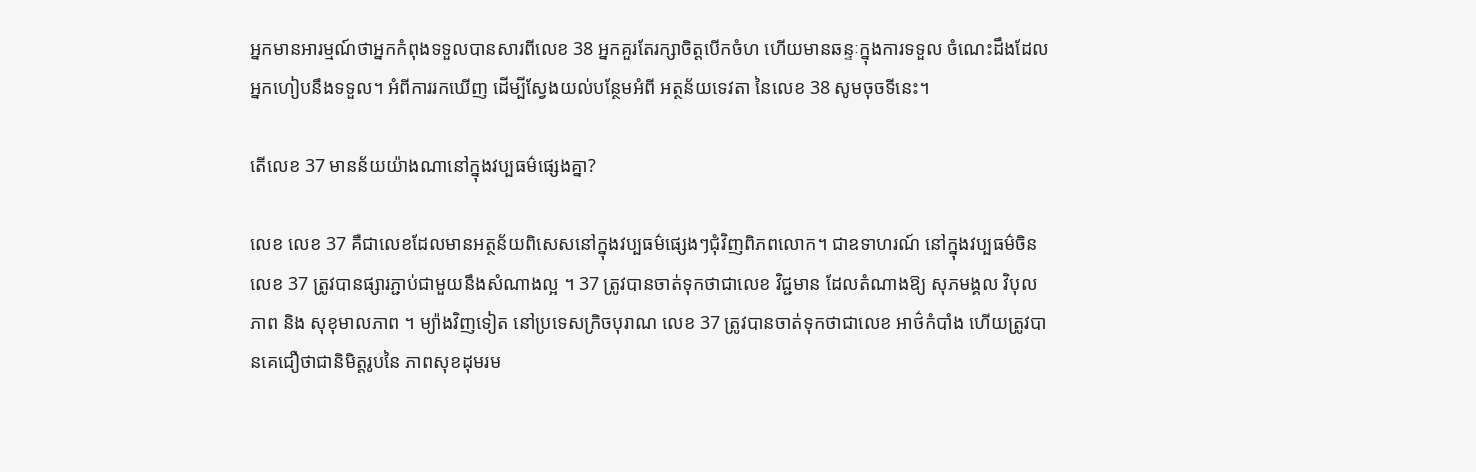អ្នកមានអារម្មណ៍ថាអ្នកកំពុងទទួលបានសារពីលេខ 38 អ្នកគួរតែរក្សាចិត្តបើកចំហ ហើយមានឆន្ទៈក្នុងការទទួល ចំណេះដឹងដែលអ្នកហៀបនឹងទទួល។ អំពីការរកឃើញ ដើម្បីស្វែងយល់បន្ថែមអំពី អត្ថន័យទេវតា នៃលេខ 38 សូមចុចទីនេះ។

តើលេខ 37 មានន័យយ៉ាងណានៅក្នុងវប្បធម៌ផ្សេងគ្នា?

លេខ លេខ 37 គឺជាលេខដែលមានអត្ថន័យពិសេសនៅក្នុងវប្បធម៌ផ្សេងៗជុំវិញពិភពលោក។ ជាឧទាហរណ៍ នៅក្នុងវប្បធម៌ចិន លេខ 37 ត្រូវបានផ្សារភ្ជាប់ជាមួយនឹងសំណាងល្អ ។ 37 ត្រូវបានចាត់ទុកថាជាលេខ វិជ្ជមាន ដែលតំណាងឱ្យ សុភមង្គល វិបុលភាព និង សុខុមាលភាព ។ ម្យ៉ាងវិញទៀត នៅប្រទេសក្រិចបុរាណ លេខ 37 ត្រូវបានចាត់ទុកថាជាលេខ អាថ៌កំបាំង ហើយត្រូវបានគេជឿថាជានិមិត្តរូបនៃ ភាពសុខដុមរម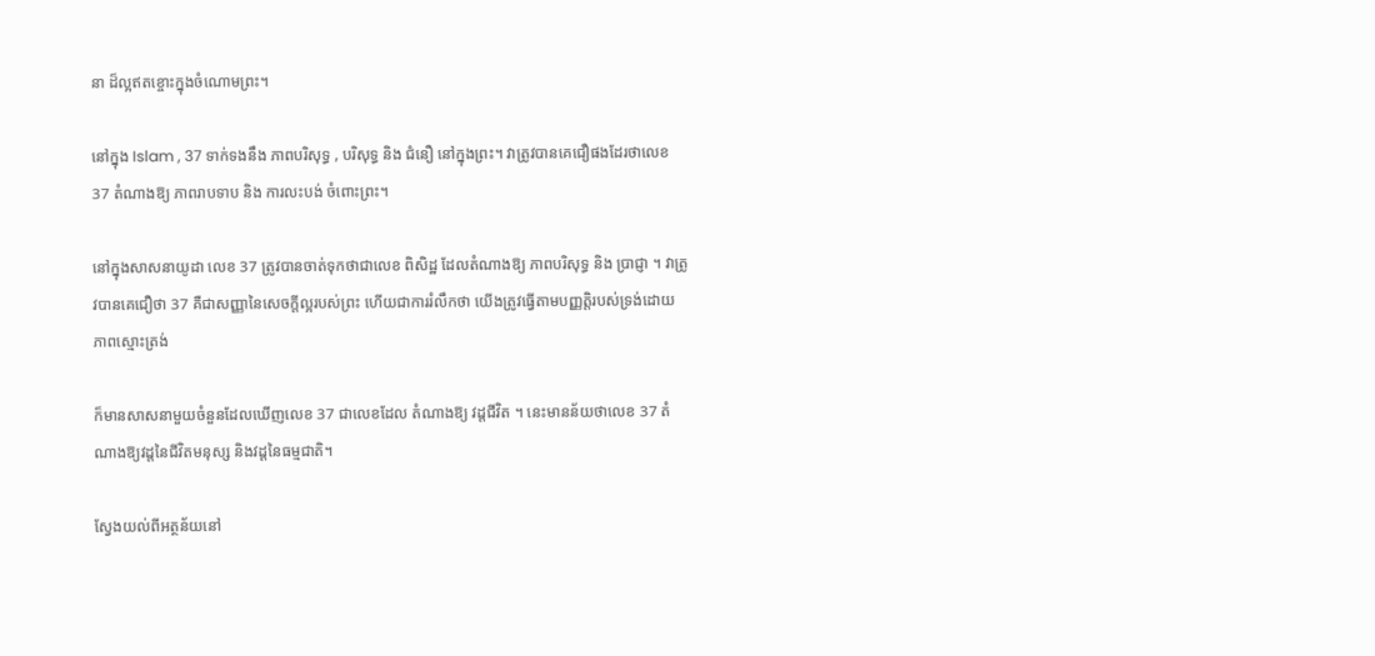នា ដ៏ល្អឥតខ្ចោះក្នុងចំណោមព្រះ។

នៅក្នុង Islam , 37 ទាក់ទងនឹង ភាពបរិសុទ្ធ , បរិសុទ្ធ និង ជំនឿ នៅក្នុងព្រះ។ វាត្រូវបានគេជឿផងដែរថាលេខ 37 តំណាងឱ្យ ភាពរាបទាប និង ការលះបង់ ចំពោះព្រះ។

នៅក្នុងសាសនាយូដា លេខ 37 ត្រូវបានចាត់ទុកថាជាលេខ ពិសិដ្ឋ ដែលតំណាងឱ្យ ភាពបរិសុទ្ធ និង ប្រាជ្ញា ។ វាត្រូវបានគេជឿថា 37 គឺជាសញ្ញានៃសេចក្តីល្អរបស់ព្រះ ហើយជាការរំលឹកថា យើងត្រូវធ្វើតាមបញ្ញត្តិរបស់ទ្រង់ដោយ ភាពស្មោះត្រង់

ក៏មានសាសនាមួយចំនួនដែលឃើញលេខ 37 ជាលេខដែល តំណាងឱ្យ វដ្តជីវិត ។ នេះមានន័យថាលេខ 37 តំណាងឱ្យវដ្តនៃជីវិតមនុស្ស និងវដ្តនៃធម្មជាតិ។

ស្វែងយល់ពីអត្ថន័យនៅ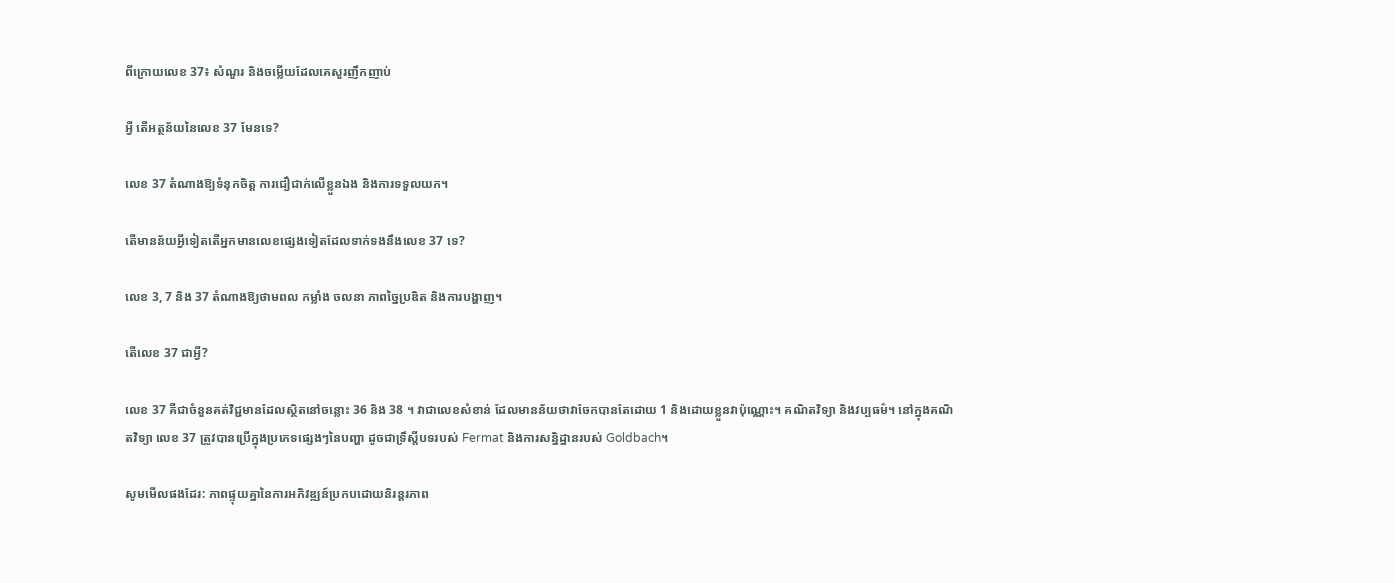ពីក្រោយលេខ 37៖ សំណួរ និងចម្លើយដែលគេសួរញឹកញាប់

អ្វី តើអត្ថន័យនៃលេខ 37 មែនទេ?

លេខ 37 តំណាងឱ្យទំនុកចិត្ត ការជឿជាក់លើខ្លួនឯង និងការទទួលយក។

តើមានន័យអ្វីទៀតតើអ្នកមានលេខផ្សេងទៀតដែលទាក់ទងនឹងលេខ 37 ទេ?

លេខ 3, 7 និង 37 តំណាងឱ្យថាមពល កម្លាំង ចលនា ភាពច្នៃប្រឌិត និងការបង្ហាញ។

តើលេខ 37 ជាអ្វី?

លេខ 37 គឺជាចំនួនគត់វិជ្ជមានដែលស្ថិតនៅចន្លោះ 36 និង 38 ។ វាជាលេខសំខាន់ ដែលមានន័យថាវាចែកបានតែដោយ 1 និងដោយខ្លួនវាប៉ុណ្ណោះ។ គណិតវិទ្យា និងវប្បធម៌។ នៅក្នុងគណិតវិទ្យា លេខ 37 ត្រូវបានប្រើក្នុងប្រភេទផ្សេងៗនៃបញ្ហា ដូចជាទ្រឹស្តីបទរបស់ Fermat និងការសន្និដ្ឋានរបស់ Goldbach។

សូមមើលផងដែរ: ភាពផ្ទុយគ្នានៃការអភិវឌ្ឍន៍ប្រកបដោយនិរន្តរភាព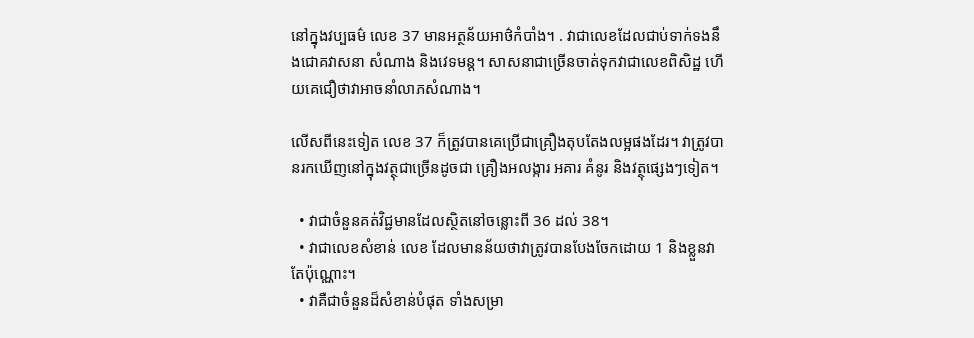នៅក្នុងវប្បធម៌ លេខ 37 មានអត្ថន័យអាថ៌កំបាំង។ . វាជាលេខដែលជាប់ទាក់ទងនឹងជោគវាសនា សំណាង និងវេទមន្ត។ សាសនាជាច្រើនចាត់ទុកវាជាលេខពិសិដ្ឋ ហើយគេជឿថាវាអាចនាំលាភសំណាង។

លើសពីនេះទៀត លេខ 37 ក៏ត្រូវបានគេប្រើជាគ្រឿងតុបតែងលម្អផងដែរ។ វាត្រូវបានរកឃើញនៅក្នុងវត្ថុជាច្រើនដូចជា គ្រឿងអលង្ការ អគារ គំនូរ និងវត្ថុផ្សេងៗទៀត។

  • វាជាចំនួនគត់វិជ្ជមានដែលស្ថិតនៅចន្លោះពី 36 ដល់ 38។
  • វាជាលេខសំខាន់ លេខ ដែលមានន័យថាវាត្រូវបានបែងចែកដោយ 1 និងខ្លួនវាតែប៉ុណ្ណោះ។
  • វាគឺជាចំនួនដ៏សំខាន់បំផុត ទាំងសម្រា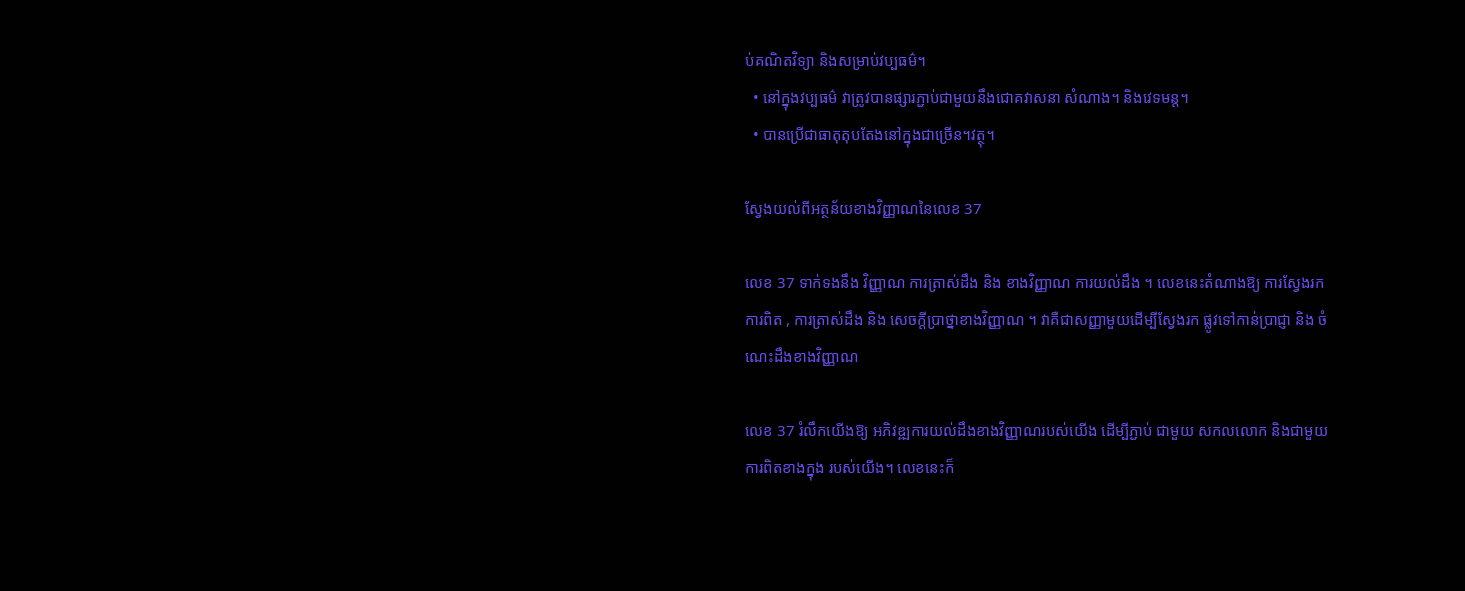ប់គណិតវិទ្យា និងសម្រាប់វប្បធម៌។
  • នៅក្នុងវប្បធម៌ វាត្រូវបានផ្សារភ្ជាប់ជាមួយនឹងជោគវាសនា សំណាង។ និងវេទមន្ត។
  • បានប្រើជាធាតុតុបតែងនៅក្នុងជាច្រើន។វត្ថុ។

ស្វែងយល់ពីអត្ថន័យខាងវិញ្ញាណនៃលេខ 37

លេខ 37 ទាក់ទងនឹង វិញ្ញាណ ការត្រាស់ដឹង និង ខាងវិញ្ញាណ ការយល់ដឹង ។ លេខនេះតំណាងឱ្យ ការស្វែងរកការពិត , ការត្រាស់ដឹង និង សេចក្តីប្រាថ្នាខាងវិញ្ញាណ ។ វាគឺជាសញ្ញាមួយដើម្បីស្វែងរក ផ្លូវទៅកាន់ប្រាជ្ញា និង ចំណេះដឹងខាងវិញ្ញាណ

លេខ 37 រំលឹកយើងឱ្យ អភិវឌ្ឍការយល់ដឹងខាងវិញ្ញាណរបស់យើង ដើម្បីភ្ជាប់ ជាមួយ សកលលោក និងជាមួយ ការពិតខាងក្នុង របស់យើង។ លេខនេះក៏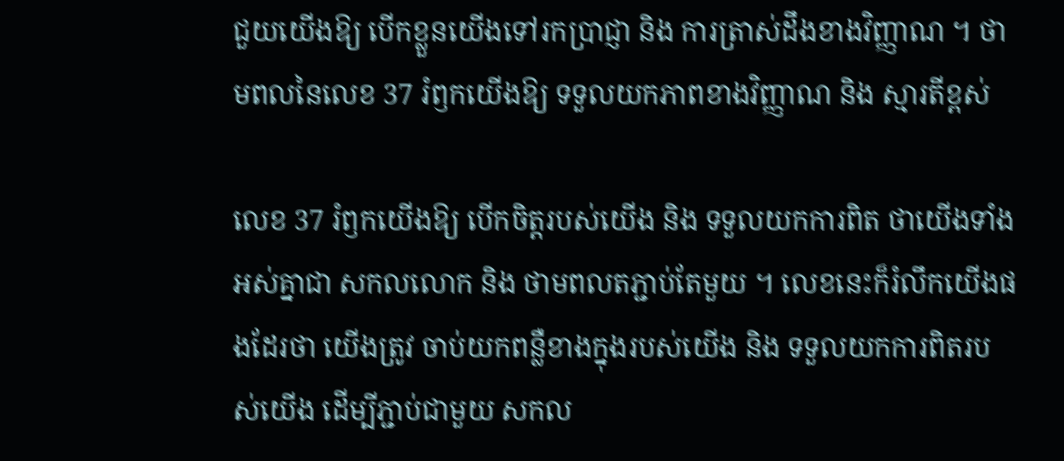ជួយយើងឱ្យ បើកខ្លួនយើងទៅរកប្រាជ្ញា និង ការត្រាស់ដឹងខាងវិញ្ញាណ ។ ថាមពលនៃលេខ 37 រំឭកយើងឱ្យ ទទួលយកភាពខាងវិញ្ញាណ និង ស្មារតីខ្ពស់

លេខ 37 រំឭកយើងឱ្យ បើកចិត្តរបស់យើង និង ទទួលយកការពិត ថាយើងទាំងអស់គ្នាជា សកលលោក និង ថាមពលតភ្ជាប់តែមួយ ។ លេខនេះក៏រំលឹកយើងផងដែរថា យើងត្រូវ ចាប់យកពន្លឺខាងក្នុងរបស់យើង និង ទទួលយកការពិតរបស់យើង ដើម្បីភ្ជាប់ជាមួយ សកល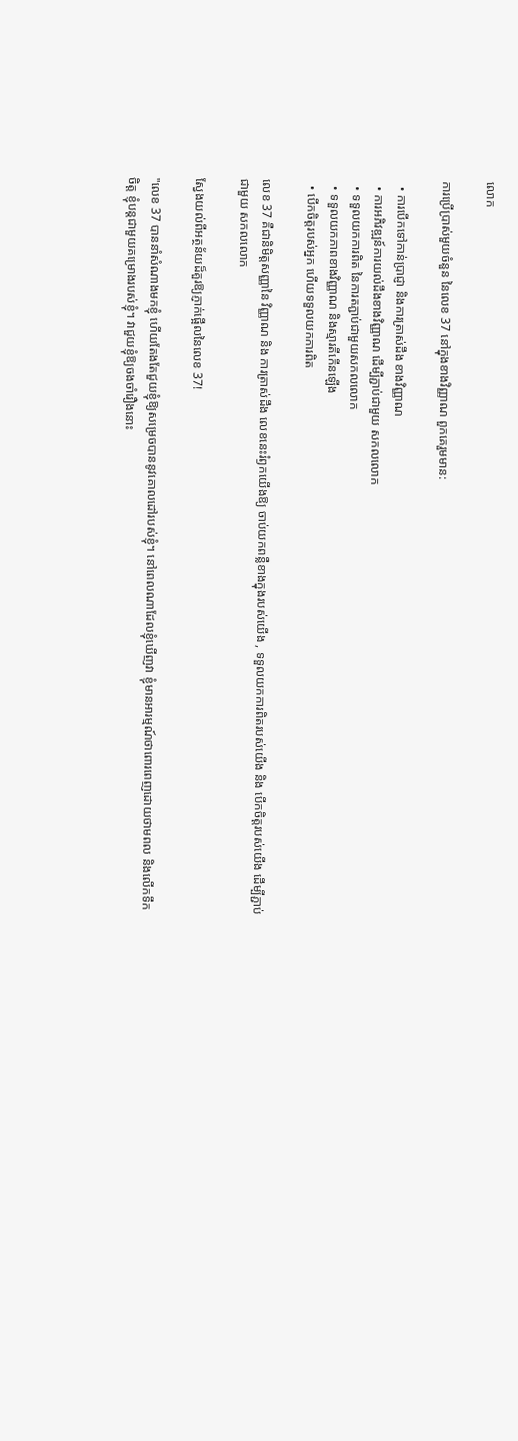លោក

ការប្រើប្រាស់មួយចំនួន នៃលេខ 37 នៅក្នុងខាងវិញ្ញាណ ពួកគេរួមមាន:

  • ការបើកទៅកាន់ប្រាជ្ញា និងការត្រាស់ដឹង ខាងវិញ្ញាណ
  • ការអភិវឌ្ឍន៍ការយល់ដឹងខាងវិញ្ញាណ ដើម្បីភ្ជាប់ជាមួយ សកលលោក
  • ទទួលយកការពិត នៃការតភ្ជាប់ជាមួយសកលលោក
  • ទទួលយកភាពខាងវិញ្ញាណ និងស្មារតីកើនឡើង
  • បើកចិត្តរបស់អ្នក ហើយទទួលយកការពិត

លេខ 37 គឺជានិមិត្តសញ្ញានៃ វិញ្ញាណ និង ការត្រាស់ដឹង លេខនេះរំឭកយើងឱ្យ ចាប់យកពន្លឺខាងក្នុងរបស់យើង , ទទួលយកការពិតរបស់យើង និង បើកចិត្តរបស់យើង ដើម្បីភ្ជាប់ជាមួយ សកលលោក

ស្វែងយល់ពីអត្ថន័យដ៏គួរឱ្យភ្ញាក់ផ្អើលនៃលេខ 37!

"លេខ 37 បាននាំសំណាងមកខ្ញុំ ហើយតែងតែជួយខ្ញុំឱ្យសម្រេចបាននូវគោលដៅរបស់ខ្ញុំ។ នៅពេលណាដែលខ្ញុំឃើញវា ខ្ញុំមានអារម្មណ៍ថាពោរពេញដោយថាមពល និងលើកទឹកចិត្ត ខ្ញុំបន្តជាមួយគម្រោងរបស់ខ្ញុំ។ វាជួយខ្ញុំឱ្យចងចាំរឿងនោះ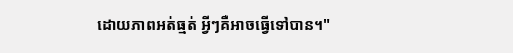ដោយភាពអត់ធ្មត់ អ្វីៗគឺអាចធ្វើទៅបាន។"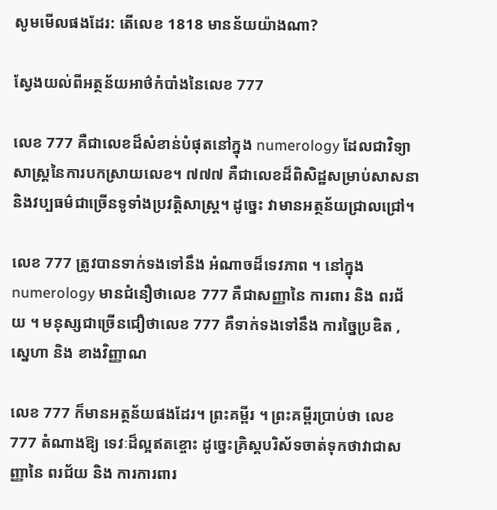សូមមើលផងដែរ: តើលេខ 1818 មានន័យយ៉ាងណា?

ស្វែងយល់ពីអត្ថន័យអាថ៌កំបាំងនៃលេខ 777

លេខ 777 គឺជាលេខដ៏សំខាន់បំផុតនៅក្នុង numerology ដែលជាវិទ្យាសាស្ត្រនៃការបកស្រាយលេខ។ ៧៧៧ គឺជាលេខដ៏ពិសិដ្ឋសម្រាប់សាសនា និងវប្បធម៌ជាច្រើនទូទាំងប្រវត្តិសាស្ត្រ។ ដូច្នេះ វាមានអត្ថន័យជ្រាលជ្រៅ។

លេខ 777 ត្រូវបានទាក់ទងទៅនឹង អំណាចដ៏ទេវភាព ។ នៅក្នុង numerology មានជំនឿថាលេខ 777 គឺជាសញ្ញានៃ ការពារ និង ពរជ័យ ។ មនុស្សជាច្រើនជឿថាលេខ 777 គឺទាក់ទងទៅនឹង ការច្នៃប្រឌិត , ស្នេហា និង ខាងវិញ្ញាណ

លេខ 777 ក៏មានអត្ថន័យផងដែរ។ ព្រះគម្ពីរ ។ ព្រះគម្ពីរប្រាប់ថា លេខ 777 តំណាងឱ្យ ទេវៈដ៏ល្អឥតខ្ចោះ ដូច្នេះគ្រិស្តបរិស័ទចាត់ទុកថាវាជាសញ្ញានៃ ពរជ័យ និង ការការពារ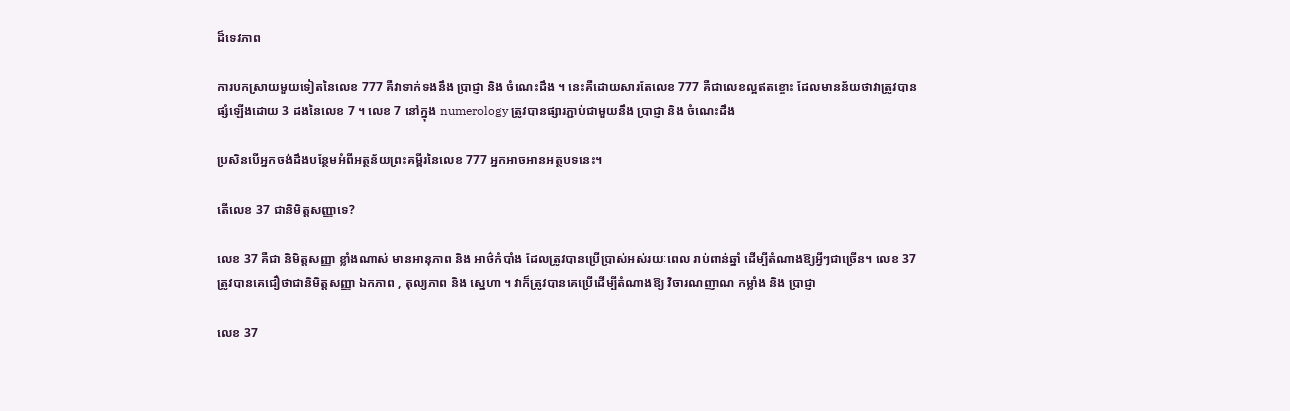ដ៏ទេវភាព

ការបកស្រាយមួយទៀតនៃលេខ 777 គឺវាទាក់ទងនឹង ប្រាជ្ញា និង ចំណេះដឹង ។ នេះគឺដោយសារតែលេខ 777 គឺជាលេខល្អឥតខ្ចោះ ដែលមានន័យថាវាត្រូវបានផ្សំឡើងដោយ 3 ដងនៃលេខ 7 ។ លេខ 7 នៅក្នុង numerology ត្រូវបានផ្សារភ្ជាប់ជាមួយនឹង ប្រាជ្ញា និង ចំណេះដឹង

ប្រសិនបើអ្នកចង់ដឹងបន្ថែមអំពីអត្ថន័យព្រះគម្ពីរនៃលេខ 777 អ្នកអាចអានអត្ថបទនេះ។

តើលេខ 37 ជានិមិត្តសញ្ញាទេ?

លេខ 37 គឺជា និមិត្តសញ្ញា ខ្លាំងណាស់ មានអានុភាព និង អាថ៌កំបាំង ដែលត្រូវបានប្រើប្រាស់អស់រយៈពេល រាប់ពាន់ឆ្នាំ ដើម្បីតំណាងឱ្យអ្វីៗជាច្រើន។ លេខ 37 ត្រូវបានគេជឿថាជានិមិត្តសញ្ញា ឯកភាព , តុល្យភាព និង ស្នេហា ។ វាក៏ត្រូវបានគេប្រើដើម្បីតំណាងឱ្យ វិចារណញាណ កម្លាំង និង ប្រាជ្ញា

លេខ 37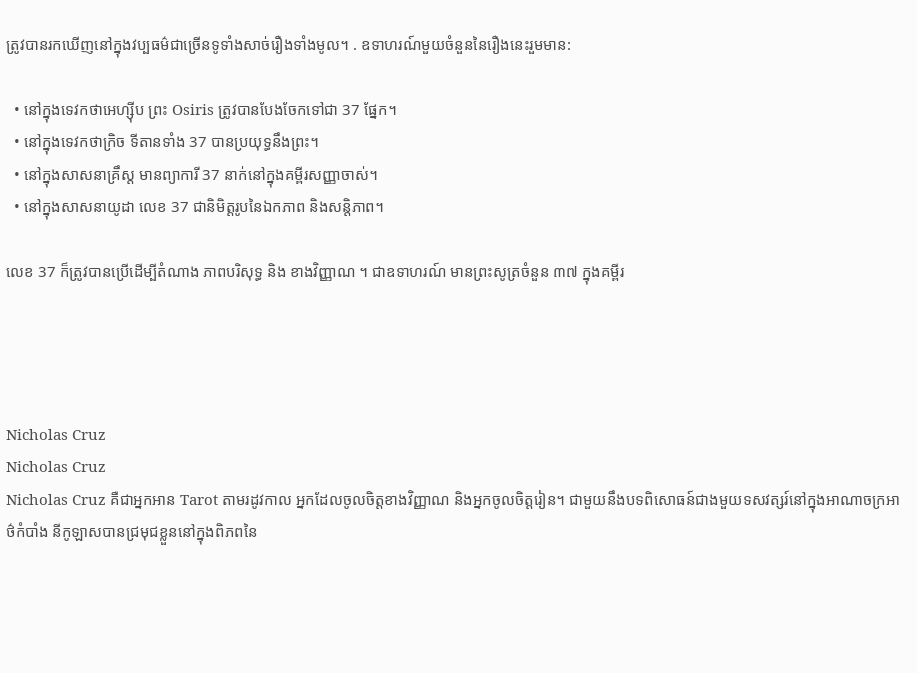ត្រូវបានរកឃើញនៅក្នុងវប្បធម៌ជាច្រើនទូទាំងសាច់រឿងទាំងមូល។ . ឧទាហរណ៍មួយចំនួននៃរឿងនេះរួមមាន:

  • នៅក្នុងទេវកថាអេហ្ស៊ីប ព្រះ Osiris ត្រូវបានបែងចែកទៅជា 37 ផ្នែក។
  • នៅក្នុងទេវកថាក្រិច ទីតានទាំង 37 បានប្រយុទ្ធនឹងព្រះ។
  • នៅក្នុងសាសនាគ្រឹស្ត មានព្យាការី 37 នាក់នៅក្នុងគម្ពីរសញ្ញាចាស់។
  • នៅក្នុងសាសនាយូដា លេខ 37 ជានិមិត្តរូបនៃឯកភាព និងសន្តិភាព។

លេខ 37 ក៏ត្រូវបានប្រើដើម្បីតំណាង ភាពបរិសុទ្ធ និង ខាងវិញ្ញាណ ។ ជាឧទាហរណ៍ មានព្រះសូត្រចំនួន ៣៧ ក្នុងគម្ពីរ




Nicholas Cruz
Nicholas Cruz
Nicholas Cruz គឺជាអ្នកអាន Tarot តាមរដូវកាល អ្នកដែលចូលចិត្តខាងវិញ្ញាណ និងអ្នកចូលចិត្តរៀន។ ជាមួយនឹងបទពិសោធន៍ជាងមួយទសវត្សរ៍នៅក្នុងអាណាចក្រអាថ៌កំបាំង នីកូឡាសបានជ្រមុជខ្លួននៅក្នុងពិភពនៃ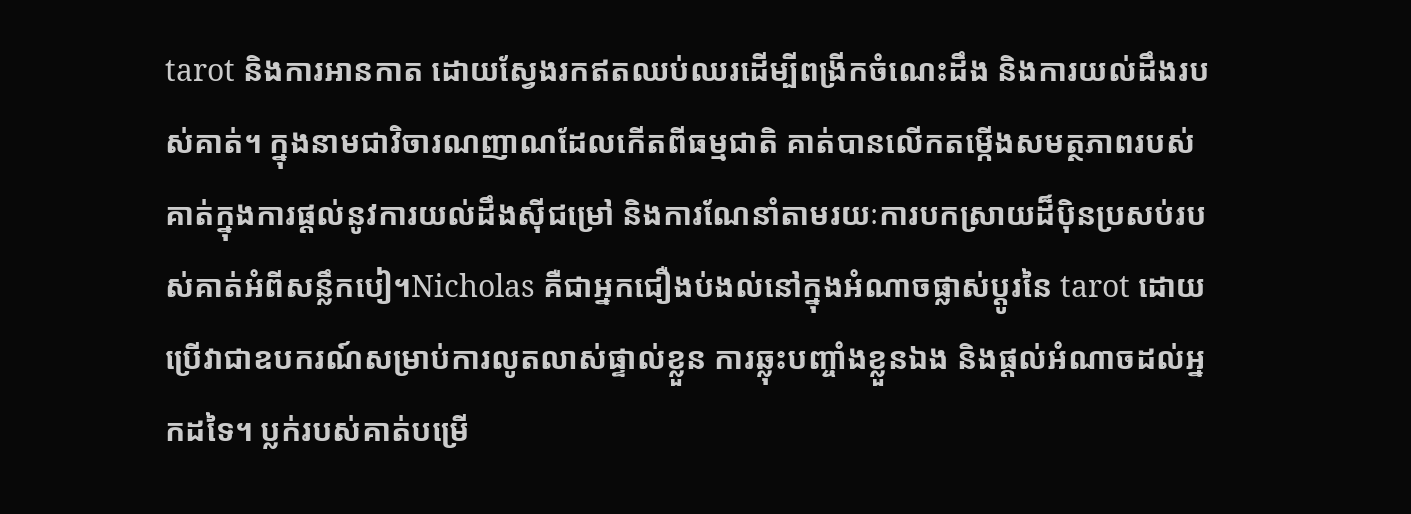tarot និងការអានកាត ដោយស្វែងរកឥតឈប់ឈរដើម្បីពង្រីកចំណេះដឹង និងការយល់ដឹងរបស់គាត់។ ក្នុងនាមជាវិចារណញាណដែលកើតពីធម្មជាតិ គាត់បានលើកតម្កើងសមត្ថភាពរបស់គាត់ក្នុងការផ្តល់នូវការយល់ដឹងស៊ីជម្រៅ និងការណែនាំតាមរយៈការបកស្រាយដ៏ប៉ិនប្រសប់របស់គាត់អំពីសន្លឹកបៀ។Nicholas គឺជាអ្នកជឿងប់ងល់នៅក្នុងអំណាចផ្លាស់ប្តូរនៃ tarot ដោយប្រើវាជាឧបករណ៍សម្រាប់ការលូតលាស់ផ្ទាល់ខ្លួន ការឆ្លុះបញ្ចាំងខ្លួនឯង និងផ្តល់អំណាចដល់អ្នកដទៃ។ ប្លក់របស់គាត់បម្រើ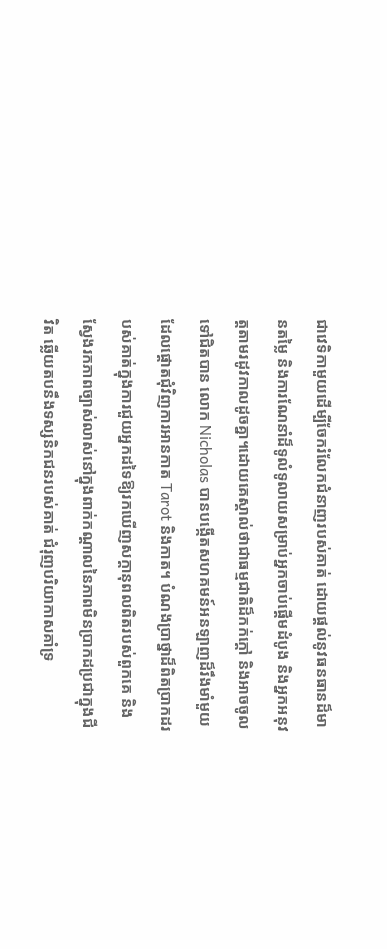ជាវេទិកាមួយដើម្បីចែករំលែកជំនាញរបស់គាត់ ដោយផ្តល់នូវធនធានដ៏មានតម្លៃ និងការណែនាំដ៏ទូលំទូលាយសម្រាប់អ្នកចាប់ផ្តើមដំបូង និងអ្នកអនុវត្តតាមរដូវកាលដូចគ្នា។ដោយគេស្គាល់ថាជាធម្មជាតិដ៏កក់ក្ដៅ និងអាចចូលទៅជិតបាន លោក Nicholas បានបង្កើតសហគមន៍អនឡាញដ៏រឹងមាំមួយដែលផ្តោតជុំវិញការអានកាត Tarot និងកាត។ បំណងប្រាថ្នាដ៏ពិតប្រាកដរបស់គាត់ក្នុងការជួយអ្នកដទៃឱ្យរកឃើញសក្តានុពលពិតរបស់ពួកគេ និងស្វែងរកភាពច្បាស់លាស់នៅក្នុងពាក់កណ្តាលនៃភាពមិនប្រាកដប្រជាក្នុងជីវិត ឆ្លើយតបនឹងទស្សនិកជនរបស់គាត់ ជំរុញបរិយាកាសគាំទ្រ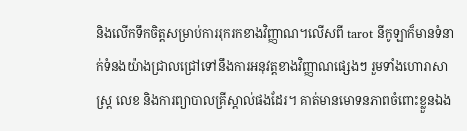និងលើកទឹកចិត្តសម្រាប់ការរុករកខាងវិញ្ញាណ។លើសពី tarot នីកូឡាក៏មានទំនាក់ទំនងយ៉ាងជ្រាលជ្រៅទៅនឹងការអនុវត្តខាងវិញ្ញាណផ្សេងៗ រួមទាំងហោរាសាស្រ្ត លេខ និងការព្យាបាលគ្រីស្តាល់ផងដែរ។ គាត់មានមោទនភាពចំពោះខ្លួនឯង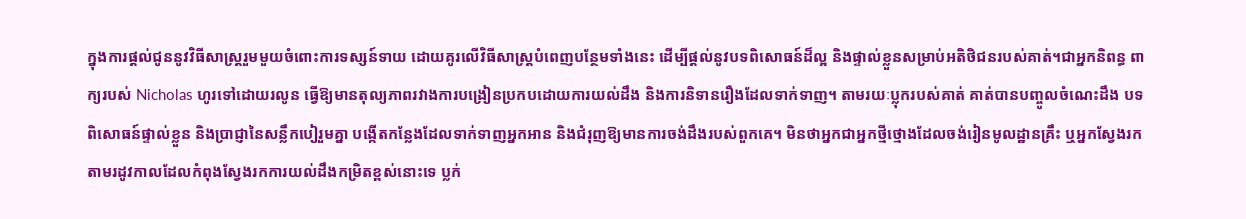ក្នុងការផ្តល់ជូននូវវិធីសាស្រ្តរួមមួយចំពោះការទស្សន៍ទាយ ដោយគូរលើវិធីសាស្ត្របំពេញបន្ថែមទាំងនេះ ដើម្បីផ្តល់នូវបទពិសោធន៍ដ៏ល្អ និងផ្ទាល់ខ្លួនសម្រាប់អតិថិជនរបស់គាត់។ជាអ្នកនិពន្ធ ពាក្យរបស់ Nicholas ហូរទៅដោយរលូន ធ្វើឱ្យមានតុល្យភាពរវាងការបង្រៀនប្រកបដោយការយល់ដឹង និងការនិទានរឿងដែលទាក់ទាញ។ តាមរយៈប្លុករបស់គាត់ គាត់បានបញ្ចូលចំណេះដឹង បទពិសោធន៍ផ្ទាល់ខ្លួន និងប្រាជ្ញានៃសន្លឹកបៀរួមគ្នា បង្កើតកន្លែងដែលទាក់ទាញអ្នកអាន និងជំរុញឱ្យមានការចង់ដឹងរបស់ពួកគេ។ មិនថាអ្នកជាអ្នកថ្មីថ្មោងដែលចង់រៀនមូលដ្ឋានគ្រឹះ ឬអ្នកស្វែងរកតាមរដូវកាលដែលកំពុងស្វែងរកការយល់ដឹងកម្រិតខ្ពស់នោះទេ ប្លក់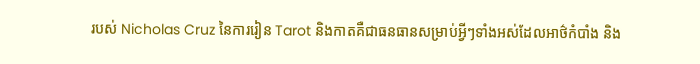របស់ Nicholas Cruz នៃការរៀន Tarot និងកាតគឺជាធនធានសម្រាប់អ្វីៗទាំងអស់ដែលអាថ៌កំបាំង និង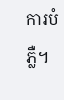ការបំភ្លឺ។